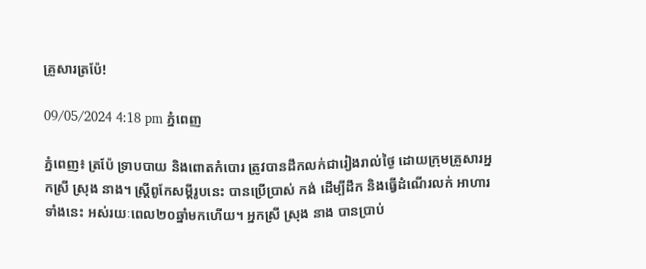គ្រួសារត្រប៉ែ!

09/05/2024 4:18 pm ភ្នំពេញ

ភ្នំពេញ៖ ត្រប៉ែ ទ្រាបបាយ និងពោតកំបោរ ត្រូវបានដឹកលក់ជារៀងរាល់ថ្ងៃ ដោយក្រុមគ្រួសារអ្នកស្រី ស្រុង នាង។ ស្រ្តីពូកែសម្ដីរូបនេះ បានប្រើប្រាស់ កង់ ដើម្បីដឹក និងធ្វើដំណើរលក់ អាហារទាំងនេះ អស់រយៈពេល២០ឆ្នាំមកហើយ។ អ្នកស្រី ស្រុង នាង បានប្រាប់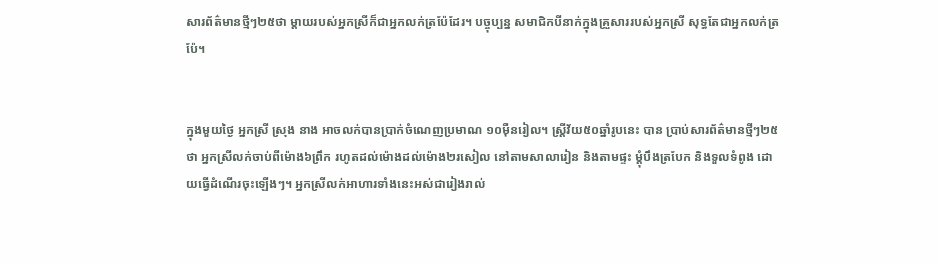សារព័ត៌មានថ្មីៗ២៥ថា ម្តាយរបស់អ្នកស្រីក៏ជាអ្នកលក់ត្រប៉ែដែរ។ បច្ចុប្បន្ន សមាជិកបីនាក់ក្នុងគ្រួសាររបស់អ្នកស្រី សុទ្ធតែជាអ្នកលក់ត្រប៉ែ។


ក្នុងមួយថ្ងៃ អ្នកស្រី ស្រុង នាង អាចលក់បានប្រាក់ចំណេញប្រមាណ ១០ម៉ឺនរៀល។ ស្ត្រីវ័យ៥០ឆ្នាំរូបនេះ បាន ប្រាប់សារព័ត៌មានថ្មីៗ២៥ថា អ្នកស្រីលក់ចាប់ពីម៉ោង៦ព្រឹក រហូតដល់ម៉ោងដល់ម៉ោង២រសៀល នៅតាមសាលារៀន និងតាមផ្ទះ ម្ដុំបឹងត្របែក និងទួលទំពូង ដោយធ្វើដំណើរចុះឡើងៗ។ អ្នកស្រីលក់អាហារទាំងនេះអស់ជារៀងរាល់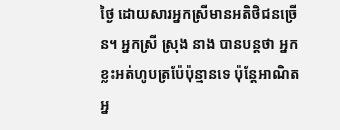ថ្ងៃ ដោយសារអ្នកស្រីមានអតិថិជនច្រើន។ អ្នកស្រី ស្រុង នាង បានបន្តថា អ្នកខ្លះអត់ហូបត្រប៉ែប៉ុន្មានទេ ប៉ុន្តែអាណិតអ្ន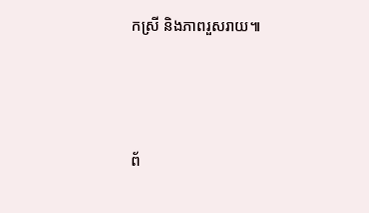កស្រី និងភាពរួសរាយ៕





ព័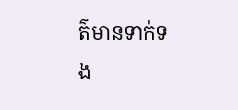ត៌មានទាក់ទង